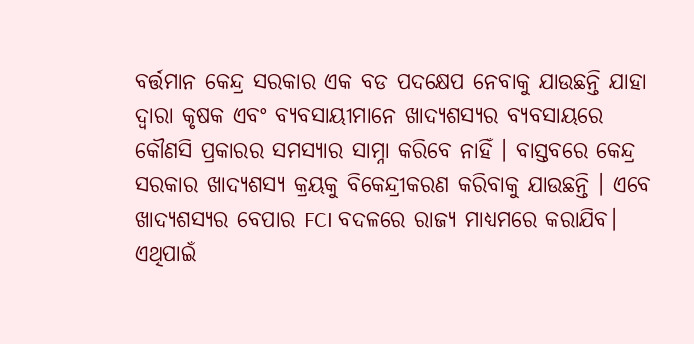ବର୍ତ୍ତମାନ କେନ୍ଦ୍ର ସରକାର ଏକ ବଡ ପଦକ୍ଷେପ ନେବାକୁ ଯାଉଛନ୍ତି ଯାହା ଦ୍ଵାରା କୃଷକ ଏବଂ ବ୍ୟବସାୟୀମାନେ ଖାଦ୍ୟଶସ୍ୟର ବ୍ୟବସାୟରେ କୌଣସି ପ୍ରକାରର ସମସ୍ୟାର ସାମ୍ନା କରିବେ ନାହିଁ । ବାସ୍ତବରେ କେନ୍ଦ୍ର ସରକାର ଖାଦ୍ୟଶସ୍ୟ କ୍ରୟକୁ ବିକେନ୍ଦ୍ରୀକରଣ କରିବାକୁ ଯାଉଛନ୍ତି । ଏବେ ଖାଦ୍ୟଶସ୍ୟର ବେପାର FCI ବଦଳରେ ରାଜ୍ୟ ମାଧ୍ୟମରେ କରାଯିବ। ଏଥିପାଇଁ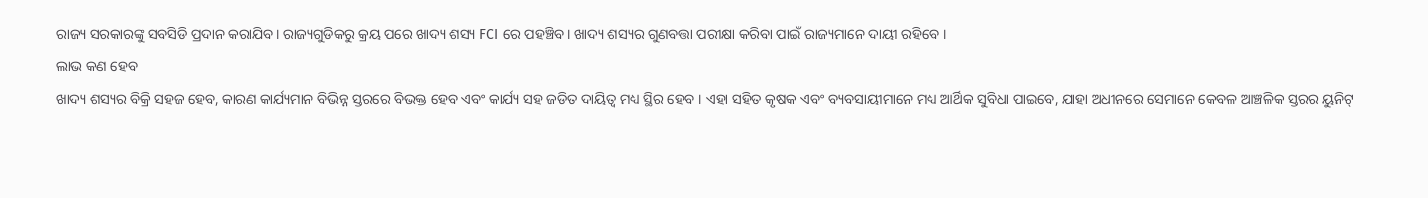ରାଜ୍ୟ ସରକାରଙ୍କୁ ସବସିଡି ପ୍ରଦାନ କରାଯିବ। ରାଜ୍ୟଗୁଡିକରୁ କ୍ରୟ ପରେ ଖାଦ୍ୟ ଶସ୍ୟ FCI ରେ ପହଞ୍ଚିବ। ଖାଦ୍ୟ ଶସ୍ୟର ଗୁଣବତ୍ତା ପରୀକ୍ଷା କରିବା ପାଇଁ ରାଜ୍ୟମାନେ ଦାୟୀ ରହିବେ ।
ଲାଭ କଣ ହେବ
ଖାଦ୍ୟ ଶସ୍ୟର ବିକ୍ରି ସହଜ ହେବ, କାରଣ କାର୍ଯ୍ୟମାନ ବିଭିନ୍ନ ସ୍ତରରେ ବିଭକ୍ତ ହେବ ଏବଂ କାର୍ଯ୍ୟ ସହ ଜଡିତ ଦାୟିତ୍ୱ ମଧ୍ୟ ସ୍ଥିର ହେବ । ଏହା ସହିତ କୃଷକ ଏବଂ ବ୍ୟବସାୟୀମାନେ ମଧ୍ୟ ଆର୍ଥିକ ସୁବିଧା ପାଇବେ, ଯାହା ଅଧୀନରେ ସେମାନେ କେବଳ ଆଞ୍ଚଳିକ ସ୍ତରର ୟୁନିଟ୍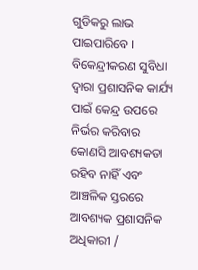ଗୁଡିକରୁ ଲାଭ ପାଇପାରିବେ । ବିକେନ୍ଦ୍ରୀକରଣ ସୁବିଧା ଦ୍ୱାରା ପ୍ରଶାସନିକ କାର୍ଯ୍ୟ ପାଇଁ କେନ୍ଦ୍ର ଉପରେ ନିର୍ଭର କରିବାର କୋଣସି ଆବଶ୍ୟକତା ରହିବ ନାହିଁ ଏବଂ ଆଞ୍ଚଳିକ ସ୍ତରରେ ଆବଶ୍ୟକ ପ୍ରଶାସନିକ ଅଧିକାରୀ /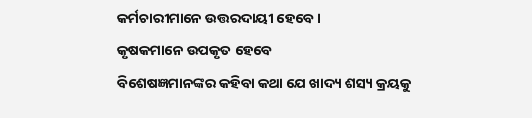କର୍ମଚାରୀମାନେ ଉତ୍ତରଦାୟୀ ହେବେ ।
କୃଷକମାନେ ଉପକୃତ ହେବେ
ବିଶେଷଜ୍ଞମାନଙ୍କର କହିବା କଥା ଯେ ଖାଦ୍ୟ ଶସ୍ୟ କ୍ରୟକୁ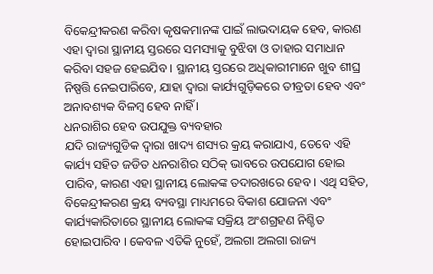ବିକେନ୍ଦ୍ରୀକରଣ କରିବା କୃଷକମାନଙ୍କ ପାଇଁ ଲାଭଦାୟକ ହେବ, କାରଣ ଏହା ଦ୍ୱାରା ସ୍ଥାନୀୟ ସ୍ତରରେ ସମସ୍ୟାକୁ ବୁଝିବା ଓ ତାହାର ସମାଧାନ କରିବା ସହଜ ହେଇଯିବ । ସ୍ଥାନୀୟ ସ୍ତରରେ ଅଧିକାରୀମାନେ ଖୁବ ଶୀଘ୍ର ନିଷ୍ପତ୍ତି ନେଇପାରିବେ, ଯାହା ଦ୍ୱାରା କାର୍ଯ୍ୟଗୁଡ଼ିକରେ ତୀବ୍ରତା ହେବ ଏବଂ ଅନାବଶ୍ୟକ ବିଳମ୍ବ ହେବ ନାହିଁ ।
ଧନରାଶିର ହେବ ଉପଯୁକ୍ତ ବ୍ୟବହାର
ଯଦି ରାଜ୍ୟଗୁଡିକ ଦ୍ୱାରା ଖାଦ୍ୟ ଶସ୍ୟର କ୍ରୟ କରାଯାଏ, ତେବେ ଏହି କାର୍ଯ୍ୟ ସହିତ ଜଡିତ ଧନରାଶିର ସଠିକ୍ ଭାବରେ ଉପଯୋଗ ହୋଇ ପାରିବ, କାରଣ ଏହା ସ୍ଥାନୀୟ ଲୋକଙ୍କ ତଦାରଖରେ ହେବ । ଏଥି ସହିତ, ବିକେନ୍ଦ୍ରୀକରଣ କ୍ରୟ ବ୍ୟବସ୍ଥା ମାଧ୍ୟମରେ ବିକାଶ ଯୋଜନା ଏବଂ କାର୍ଯ୍ୟକାରିତାରେ ସ୍ଥାନୀୟ ଲୋକଙ୍କ ସକ୍ରିୟ ଅଂଶଗ୍ରହଣ ନିଶ୍ଚିତ ହୋଇପାରିବ । କେବଳ ଏତିକି ନୁହେଁ, ଅଲଗା ଅଲଗା ରାଜ୍ୟ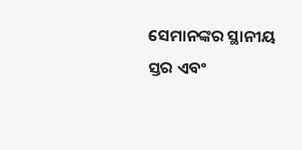ସେମାନଙ୍କର ସ୍ଥାନୀୟ ସ୍ତର ଏବଂ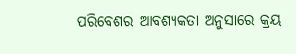ପରିବେଶର ଆବଶ୍ୟକତା ଅନୁସାରେ କ୍ରୟ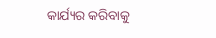କାର୍ଯ୍ୟର କରିବାକୁ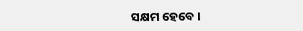ସକ୍ଷମ ହେବେ ।